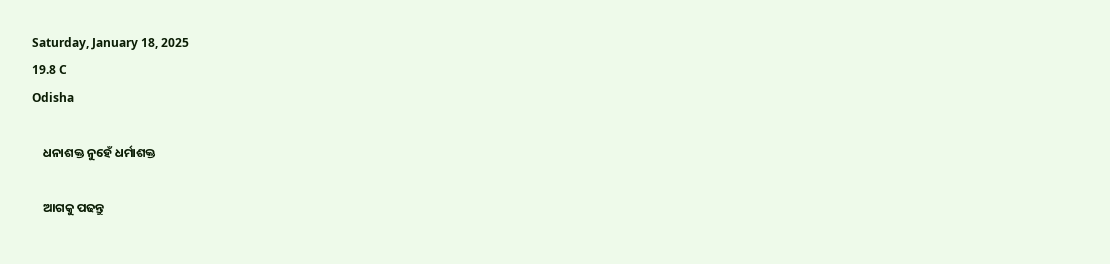Saturday, January 18, 2025
19.8 C
Odisha

    ଧନାଶକ୍ତ ନୁହେଁ ଧର୍ମାଶକ୍ତ

    ଆଗକୁ ପଢନ୍ତୁ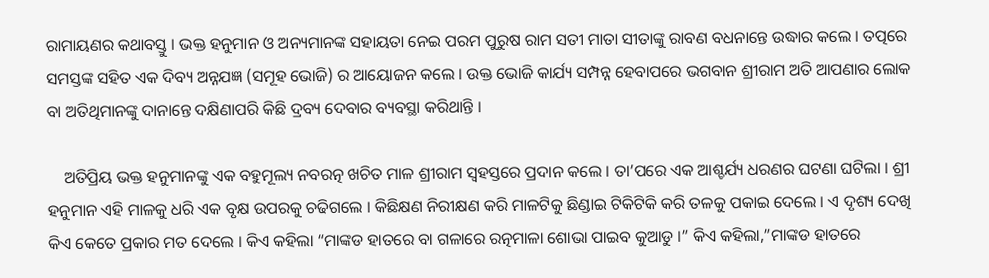ରାମାୟଣର କଥାବସ୍ତୁ । ଭକ୍ତ ହନୁମାନ ଓ ଅନ୍ୟମାନଙ୍କ ସହାୟତା ନେଇ ପରମ ପୁରୁଷ ରାମ ସତୀ ମାତା ସୀତାଙ୍କୁ ରାବଣ ବଧନାନ୍ତେ ଉଦ୍ଧାର କଲେ । ତତ୍ପରେ ସମସ୍ତଙ୍କ ସହିତ ଏକ ଦିବ୍ୟ ଅନ୍ନଯଜ୍ଞ (ସମୂହ ଭୋଜି) ର ଆୟୋଜନ କଲେ । ଉକ୍ତ ଭୋଜି କାର୍ଯ୍ୟ ସମ୍ପନ୍ନ ହେବାପରେ ଭଗବାନ ଶ୍ରୀରାମ ଅତି ଆପଣାର ଲୋକ ବା ଅତିଥିମାନଙ୍କୁ ଦାନାନ୍ତେ ଦକ୍ଷିଣାପରି କିଛି ଦ୍ରବ୍ୟ ଦେବାର ବ୍ୟବସ୍ଥା କରିଥାନ୍ତି ।

    ଅତିପ୍ରିୟ ଭକ୍ତ ହନୁମାନଙ୍କୁ ଏକ ବହୁମୂଲ୍ୟ ନବରତ୍ନ ଖଚିତ ମାଳ ଶ୍ରୀରାମ ସ୍ଵହସ୍ତରେ ପ୍ରଦାନ କଲେ । ତା’ପରେ ଏକ ଆଶ୍ଚର୍ଯ୍ୟ ଧରଣର ଘଟଣା ଘଟିଲା । ଶ୍ରୀ ହନୁମାନ ଏହି ମାଳକୁ ଧରି ଏକ ବୃକ୍ଷ ଉପରକୁ ଚଢିଗଲେ । କିଛିକ୍ଷଣ ନିରୀକ୍ଷଣ କରି ମାଳଟିକୁ ଛିଣ୍ଡାଇ ଟିକିଟିକି କରି ତଳକୁ ପକାଇ ଦେଲେ । ଏ ଦୃଶ୍ୟ ଦେଖି କିଏ କେତେ ପ୍ରକାର ମତ ଦେଲେ । କିଏ କହିଲା “ମାଙ୍କଡ ହାତରେ ବା ଗଳାରେ ରତ୍ନମାଳା ଶୋଭା ପାଇବ କୁଆଡୁ ।” କିଏ କହିଲା,”ମାଙ୍କଡ ହାତରେ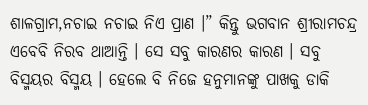ଶାଳଗ୍ରାମ,ନଚାଇ ନଚାଇ ନିଏ ପ୍ରାଣ ।” କିନ୍ତୁ ଭଗବାନ ଶ୍ରୀରାମଚନ୍ଦ୍ର ଏବେବି ନିରବ ଥାଆନ୍ତି । ସେ ସବୁ କାରଣର କାରଣ । ସବୁ ବିସ୍ମୟର ବିସ୍ମୟ । ହେଲେ ବି ନିଜେ ହନୁମାନଙ୍କୁ ପାଖକୁ ଡାକି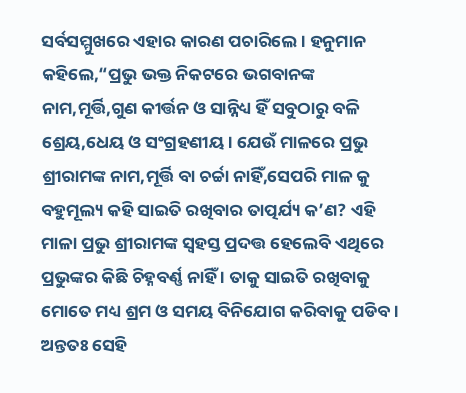ସର୍ବସମ୍ମୁଖରେ ଏହାର କାରଣ ପଚାରିଲେ । ହନୁମାନ କହିଲେ,“ପ୍ରଭୁ ଭକ୍ତ ନିକଟରେ ଭଗବାନଙ୍କ ନାମ,ମୂର୍ତ୍ତି,ଗୁଣ କୀର୍ତ୍ତନ ଓ ସାନ୍ନିଧ୍ୟ ହିଁ ସବୁଠାରୁ ବଳି ଶ୍ରେୟ,ଧେୟ ଓ ସଂଗ୍ରହଣୀୟ । ଯେଉଁ ମାଳରେ ପ୍ରଭୁ ଶ୍ରୀରାମଙ୍କ ନାମ,ମୂର୍ତ୍ତି ବା ଚର୍ଚ୍ଚା ନାହିଁ,ସେପରି ମାଳ କୁ ବହୁମୂଲ୍ୟ କହି ସାଇତି ରଖିବାର ତାତ୍ପର୍ଯ୍ୟ କ’ଣ? ଏହି ମାଳା ପ୍ରଭୁ ଶ୍ରୀରାମଙ୍କ ସ୍ଵହସ୍ତ ପ୍ରଦତ୍ତ ହେଲେବି ଏଥିରେ ପ୍ରଭୁଙ୍କର କିଛି ଚିହ୍ନବର୍ଣ୍ଣ ନାହିଁ । ତାକୁ ସାଇତି ରଖିବାକୁ ମୋତେ ମଧ୍ୟ ଶ୍ରମ ଓ ସମୟ ବିନିଯୋଗ କରିବାକୁ ପଡିବ । ଅନ୍ତତଃ ସେହି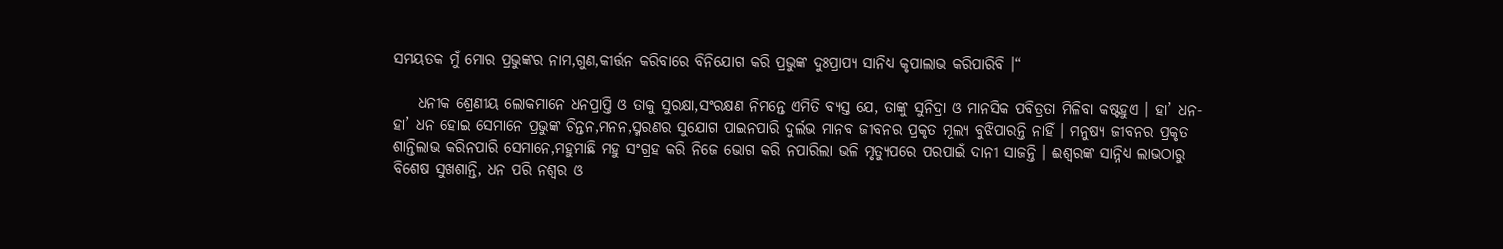ସମୟତକ ମୁଁ ମୋର ପ୍ରଭୁଙ୍କର ନାମ,ଗୁଣ,କୀର୍ତ୍ତନ କରିବାରେ ବିନିଯୋଗ କରି ପ୍ରଭୁଙ୍କ ଦୁଃପ୍ରାପ୍ୟ ସାନିଧ୍ୟ କୃପାଲାଭ କରିପାରିବି ।“

    ଧନୀକ ଶ୍ରେଣୀୟ ଲୋକମାନେ ଧନପ୍ରାପ୍ତି ଓ ତାକୁ ସୁରକ୍ଷା,ସଂରକ୍ଷଣ ନିମନ୍ତେ ଏମିତି ବ୍ୟସ୍ତ ଯେ, ତାଙ୍କୁ ସୁନିଦ୍ରା ଓ ମାନସିକ ପବିତ୍ରତା ମିଳିବା କଷ୍ଟହୁଏ । ହା’ ଧନ-ହା’ ଧନ ହୋଇ ସେମାନେ ପ୍ରଭୁଙ୍କ ଚିନ୍ତନ,ମନନ,ସ୍ମରଣର ସୁଯୋଗ ପାଇନପାରି ଦୁର୍ଲଭ ମାନବ ଜୀବନର ପ୍ରକୃତ ମୂଲ୍ୟ ବୁଝିପାରନ୍ତି ନାହିଁ । ମନୁଷ୍ୟ ଜୀବନର ପ୍ରକୃତ ଶାନ୍ତିଲାଭ କରିନପାରି ସେମାନେ,ମହୁମାଛି ମହୁ ସଂଗ୍ରହ କରି ନିଜେ ଭୋଗ କରି ନପାରିଲା ଭଳି ମୃତ୍ୟୁପରେ ପରପାଇଁ ଦାନୀ ସାଜନ୍ତି । ଈଶ୍ଵରଙ୍କ ସାନ୍ନିଧ୍ୟ ଲାଭଠାରୁ ବିଶେଷ ସୁଖଶାନ୍ତି, ଧନ ପରି ନଶ୍ଵର ଓ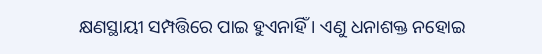କ୍ଷଣସ୍ଥାୟୀ ସମ୍ପତ୍ତିରେ ପାଇ ହୁଏନାହିଁ । ଏଣୁ ଧନାଶକ୍ତ ନହୋଇ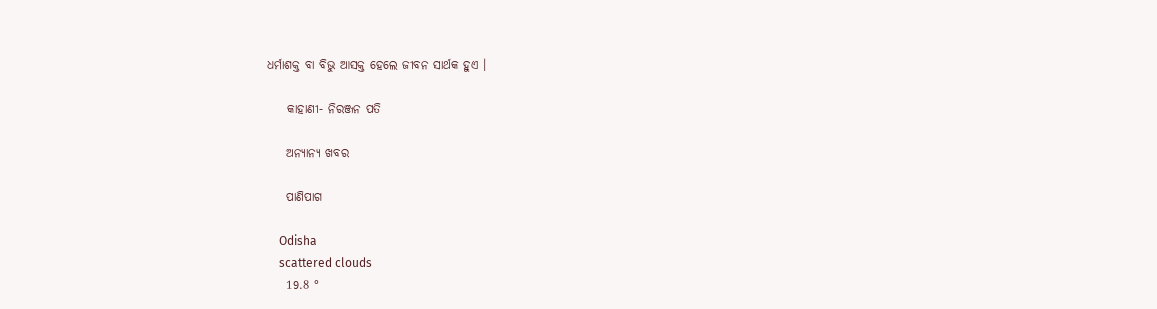ଧର୍ମାଶକ୍ତ ବା ବିଭୁ ଆସକ୍ତ ହେଲେ ଜୀବନ ସାର୍ଥକ ହୁଏ ।

    କାହାଣୀ- ନିରଞ୍ଜନ ପତି

    ଅନ୍ୟାନ୍ୟ ଖବର

    ପାଣିପାଗ

    Odisha
    scattered clouds
    19.8 °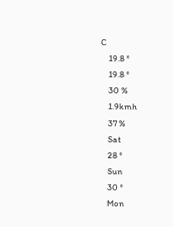C
    19.8 °
    19.8 °
    30 %
    1.9kmh
    37 %
    Sat
    28 °
    Sun
    30 °
    Mon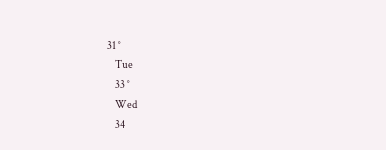31 °
    Tue
    33 °
    Wed
    34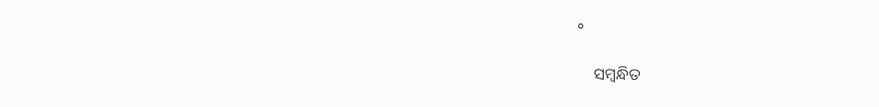°

    ସମ୍ବନ୍ଧିତ